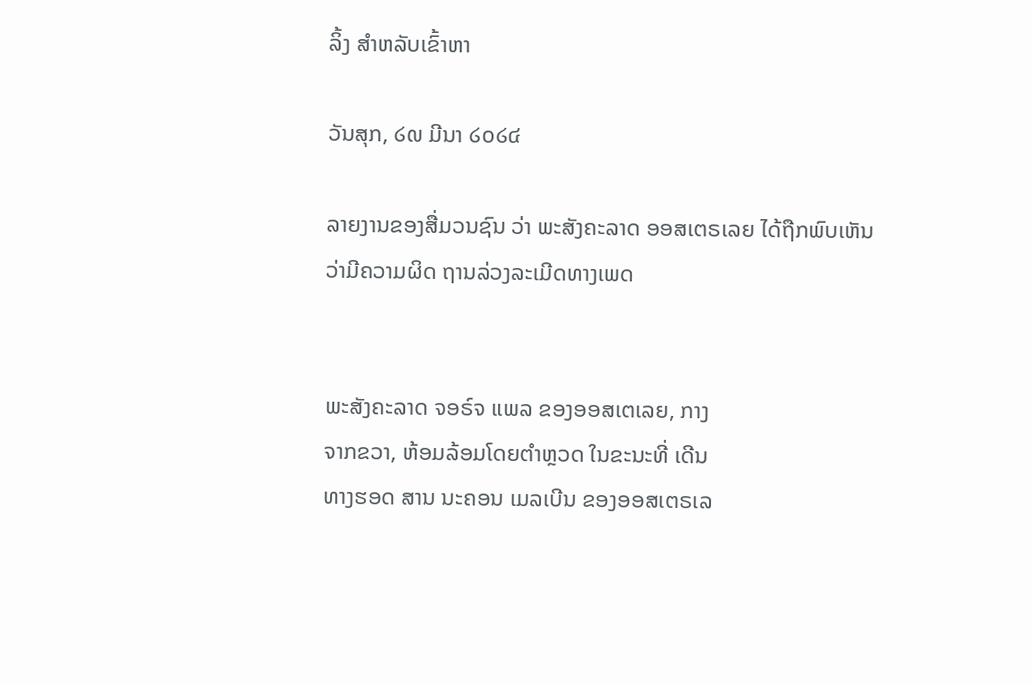ລິ້ງ ສຳຫລັບເຂົ້າຫາ

ວັນສຸກ, ໒໙ ມີນາ ໒໐໒໔

ລາຍງານຂອງສື່ມວນຊົນ ວ່າ ພະສັງຄະລາດ ອອສເຕຣເລຍ ໄດ້ຖືກພົບເຫັນວ່າມີຄວາມຜິດ ຖານລ່ວງລະເມີດທາງເພດ


ພະສັງຄະລາດ ຈອຣ໌ຈ ແພລ ຂອງອອສເຕເລຍ, ກາງ
ຈາກຂວາ, ຫ້ອມລ້ອມໂດຍຕຳຫຼວດ ໃນຂະນະທີ່ ເດີນ
ທາງຮອດ ສານ ນະຄອນ ເມລເບີນ ຂອງອອສເຕຣເລ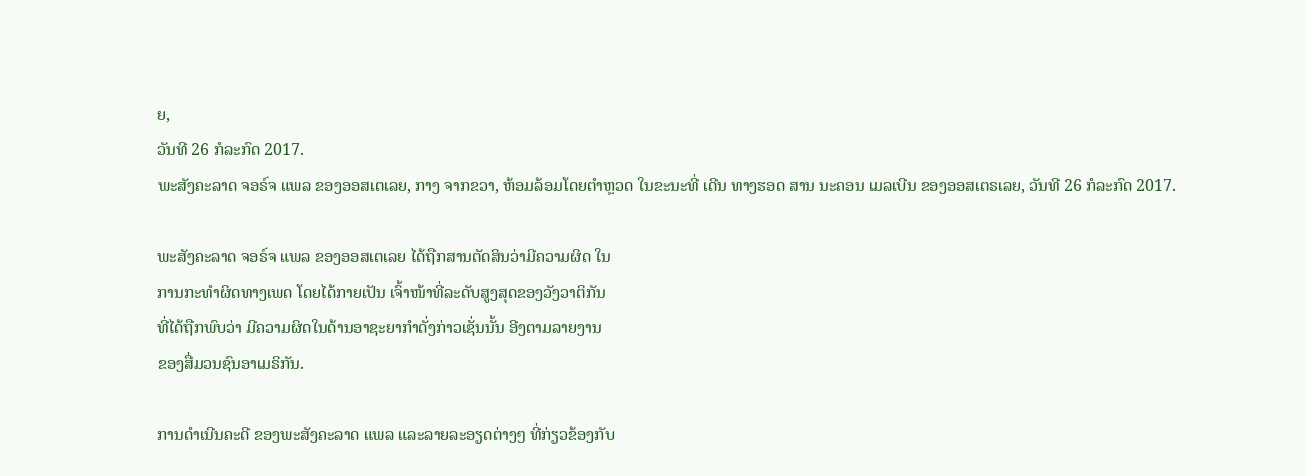ຍ,
ວັນທີ 26 ກໍລະກົດ 2017.
ພະສັງຄະລາດ ຈອຣ໌ຈ ແພລ ຂອງອອສເຕເລຍ, ກາງ ຈາກຂວາ, ຫ້ອມລ້ອມໂດຍຕຳຫຼວດ ໃນຂະນະທີ່ ເດີນ ທາງຮອດ ສານ ນະຄອນ ເມລເບີນ ຂອງອອສເຕຣເລຍ, ວັນທີ 26 ກໍລະກົດ 2017.

ພະສັງຄະລາດ ຈອຣ໌ຈ ແພລ ຂອງອອສເຕເລຍ ໄດ້ຖືກສານຕັດສິນວ່າມີຄວາມຜິດ ໃນ
ການກະທຳຜິດທາງເພດ ໂດຍໄດ້ກາຍເປັນ ເຈົ້າໜ້າທີ່ລະດັບສູງສຸດຂອງວັງວາຕິກັນ
ທີ່ໄດ້ຖືກພົບວ່າ ມີຄວາມຜິດໃນດ້ານອາຊະຍາກຳດັ່ງກ່າວເຊັ່ນນັ້ນ ອີງຕາມລາຍງານ
ຂອງສື່ມວນຊົນອາເມຣິກັນ.

ການດຳເນີນຄະດີ ຂອງພະສັງຄະລາດ ແພລ ແລະລາຍລະອຽດຕ່າງໆ ທີ່ກ່ຽວຂ້ອງກັບ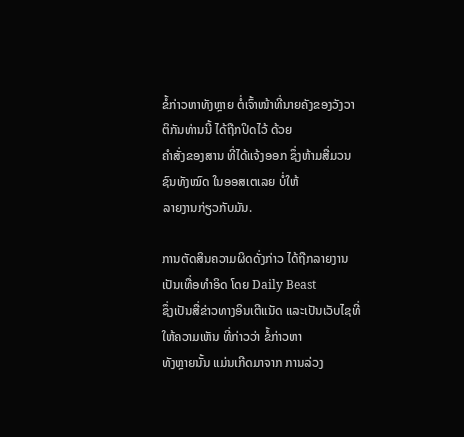ຂໍ້ກ່າວຫາທັງຫຼາຍ ຕໍ່ເຈົ້າໜ້າທີ່ນາຍຄັງຂອງວັງວາຕິກັນທ່ານນີ້ ໄດ້ຖືກປິດໄວ້ ດ້ວຍ
ຄຳສັ່ງຂອງສານ ທີ່ໄດ້ແຈ້ງອອກ ຊຶ່ງຫ້າມສື່ມວນຊົນທັງໝົດ ໃນອອສເຕເລຍ ບໍ່ໃຫ້
ລາຍງານກ່ຽວກັບມັນ.

ການຕັດສິນຄວາມຜິດດັ່ງກ່າວ ໄດ້ຖືກລາຍງານເປັນເທື່ອທຳອິດ ໂດຍ Daily Beast
ຊຶ່ງເປັນສື່ຂ່າວທາງອິນເຕີແນັດ ແລະເປັນເວັບໄຊທີ່ໃຫ້ຄວາມເຫັນ ທີ່ກ່າວວ່າ ຂໍ້ກ່າວຫາ
ທັງຫຼາຍນັ້ນ ແມ່ນເກີດມາຈາກ ການລ່ວງ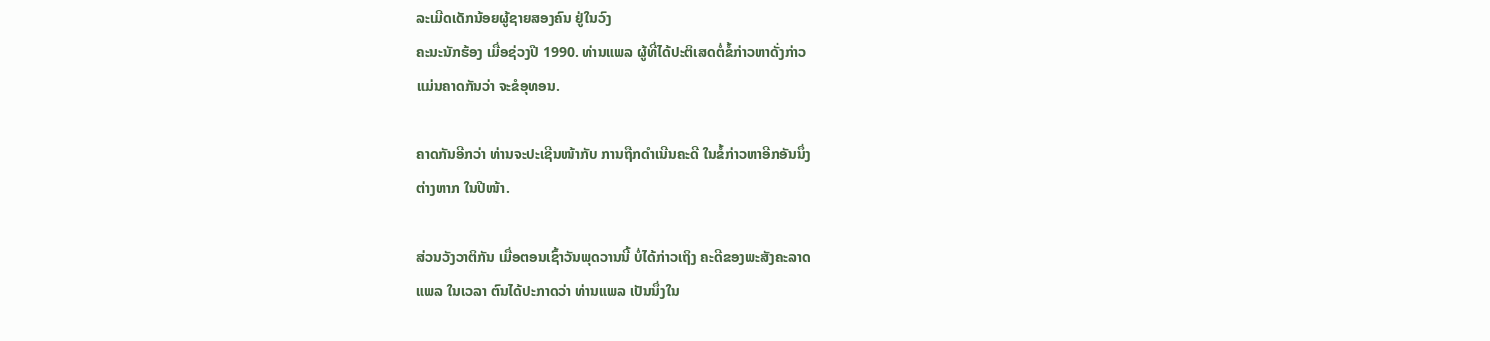ລະເມີດເດັກນ້ອຍຜູ້ຊາຍສອງຄົນ ຢູ່ໃນວົງ
ຄະນະນັກຮ້ອງ ເມື່ອຊ່ວງປີ 1990. ທ່ານແພລ ຜູ້ທີ່ໄດ້ປະຕິເສດຕໍ່ຂໍ້ກ່າວຫາດັ່ງກ່າວ
ແມ່ນຄາດກັນວ່າ ຈະຂໍອຸທອນ.

ຄາດກັນອີກວ່າ ທ່ານຈະປະເຊີນໜ້າກັບ ການຖືກດຳເນີນຄະດີ ໃນຂໍ້ກ່າວຫາອີກອັນນຶ່ງ
ຕ່າງຫາກ ໃນປີໜ້າ.

ສ່ວນວັງວາຕິກັນ ເມື່ອຕອນເຊົ້າວັນພຸດວານນີ້ ບໍ່ໄດ້ກ່າວເຖິງ ຄະດີຂອງພະສັງຄະລາດ
ແພລ ໃນເວລາ ຕົນໄດ້ປະກາດວ່າ ທ່ານແພລ ເປັນນຶ່ງໃນ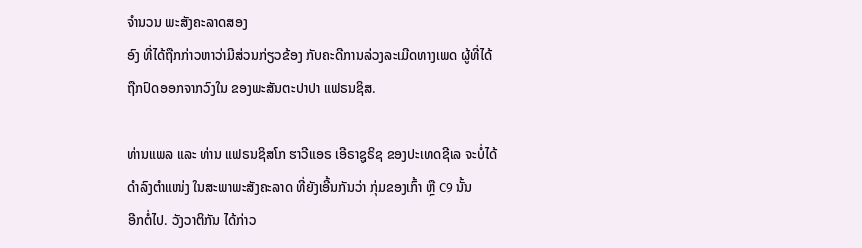ຈຳນວນ ພະສັງຄະລາດສອງ
ອົງ ທີ່ໄດ້ຖືກກ່າວຫາວ່າມີສ່ວນກ່ຽວຂ້ອງ ກັບຄະດີການລ່ວງລະເມີດທາງເພດ ຜູ້ທີ່ໄດ້
ຖືກປົດອອກຈາກວົງໃນ ຂອງພະສັນຕະປາປາ ແຟຣນຊິສ.

ທ່ານແພລ ແລະ ທ່ານ ແຟຣນຊິສໂກ ຮາວີແອຣ ເອີຣາຊູຣິຊ ຂອງປະເທດຊີເລ ຈະບໍ່ໄດ້
ດຳລົງຕຳແໜ່ງ ໃນສະພາພະສັງຄະລາດ ທີ່ຍັງເອີ້ນກັນວ່າ ກຸ່ມຂອງເກົ້າ ຫຼື C9 ນັ້ນ
ອີກຕໍ່ໄປ. ວັງວາຕິກັນ ໄດ້ກ່າວ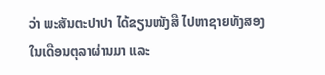ວ່າ ພະສັນຕະປາປາ ໄດ້ຂຽນໜັງສື ໄປຫາຊາຍທັງສອງ
ໃນເດືອນຕຸລາຜ່ານມາ ແລະ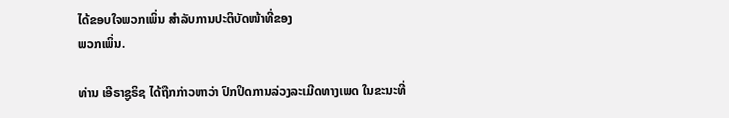ໄດ້ຂອບໃຈພວກເພິ່ນ ສຳລັບການປະຕິບັດໜ້າທີ່ຂອງ
ພວກເພິ່ນ.

ທ່ານ ເອີຣາຊູຣິຊ ໄດ້ຖືກກ່າວຫາວ່າ ປົກປິດການລ່ວງລະເມີດທາງເພດ ໃນຂະນະທີ່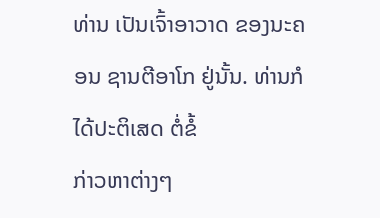ທ່ານ ເປັນເຈົ້າອາວາດ ຂອງນະຄອນ ຊານຕີອາໂກ ຢູ່ນັ້ນ. ທ່ານກໍໄດ້ປະຕິເສດ ຕໍ່ຂໍ້
ກ່າວຫາຕ່າງໆ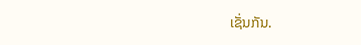ເຊັ່ນກັນ.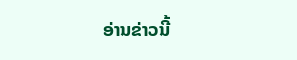ອ່ານຂ່າວນີ້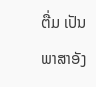ຕື່ມ ເປັນພາສາອັງ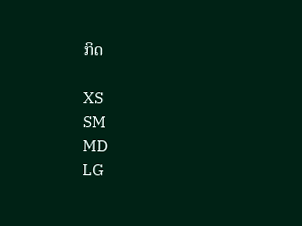ກິດ

XS
SM
MD
LG